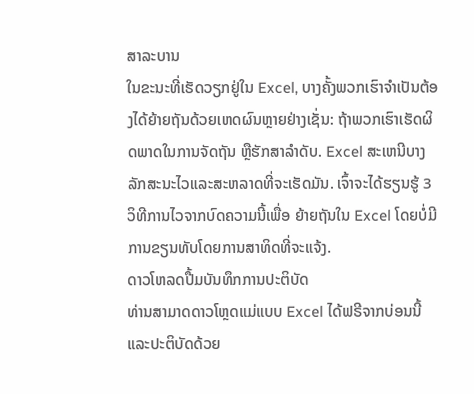ສາລະບານ
ໃນຂະນະທີ່ເຮັດວຽກຢູ່ໃນ Excel, ບາງຄັ້ງພວກເຮົາຈໍາເປັນຕ້ອງໄດ້ຍ້າຍຖັນດ້ວຍເຫດຜົນຫຼາຍຢ່າງເຊັ່ນ: ຖ້າພວກເຮົາເຮັດຜິດພາດໃນການຈັດຖັນ ຫຼືຮັກສາລໍາດັບ. Excel ສະເຫນີບາງລັກສະນະໄວແລະສະຫລາດທີ່ຈະເຮັດມັນ. ເຈົ້າຈະໄດ້ຮຽນຮູ້ 3 ວິທີການໄວຈາກບົດຄວາມນີ້ເພື່ອ ຍ້າຍຖັນໃນ Excel ໂດຍບໍ່ມີການຂຽນທັບໂດຍການສາທິດທີ່ຈະແຈ້ງ.
ດາວໂຫລດປື້ມບັນທຶກການປະຕິບັດ
ທ່ານສາມາດດາວໂຫຼດແມ່ແບບ Excel ໄດ້ຟຣີຈາກບ່ອນນີ້ ແລະປະຕິບັດດ້ວຍ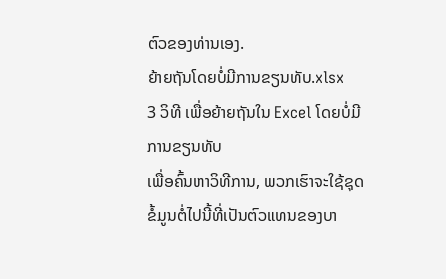ຕົວຂອງທ່ານເອງ.
ຍ້າຍຖັນໂດຍບໍ່ມີການຂຽນທັບ.xlsx
3 ວິທີ ເພື່ອຍ້າຍຖັນໃນ Excel ໂດຍບໍ່ມີການຂຽນທັບ
ເພື່ອຄົ້ນຫາວິທີການ, ພວກເຮົາຈະໃຊ້ຊຸດຂໍ້ມູນຕໍ່ໄປນີ້ທີ່ເປັນຕົວແທນຂອງບາ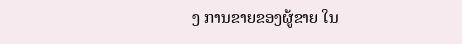ງ ການຂາຍຂອງຜູ້ຂາຍ ໃນ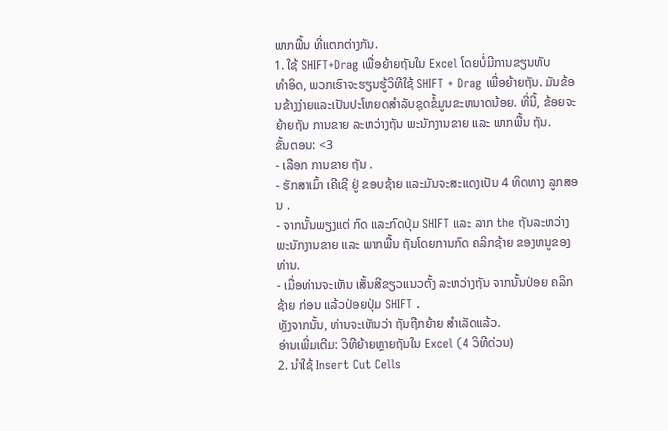ພາກພື້ນ ທີ່ແຕກຕ່າງກັນ.
1. ໃຊ້ SHIFT+Drag ເພື່ອຍ້າຍຖັນໃນ Excel ໂດຍບໍ່ມີການຂຽນທັບ
ທຳອິດ, ພວກເຮົາຈະຮຽນຮູ້ວິທີໃຊ້ SHIFT + Drag ເພື່ອຍ້າຍຖັນ. ມັນຂ້ອນຂ້າງງ່າຍແລະເປັນປະໂຫຍດສໍາລັບຊຸດຂໍ້ມູນຂະຫນາດນ້ອຍ. ທີ່ນີ້, ຂ້ອຍຈະຍ້າຍຖັນ ການຂາຍ ລະຫວ່າງຖັນ ພະນັກງານຂາຍ ແລະ ພາກພື້ນ ຖັນ.
ຂັ້ນຕອນ: <3
- ເລືອກ ການຂາຍ ຖັນ .
- ຮັກສາເມົ້າ ເຄີເຊີ ຢູ່ ຂອບຊ້າຍ ແລະມັນຈະສະແດງເປັນ 4 ທິດທາງ ລູກສອນ .
- ຈາກນັ້ນພຽງແຕ່ ກົດ ແລະກົດປຸ່ມ SHIFT ແລະ ລາກ the ຖັນລະຫວ່າງ ພະນັກງານຂາຍ ແລະ ພາກພື້ນ ຖັນໂດຍການກົດ ຄລິກຊ້າຍ ຂອງຫນູຂອງທ່ານ.
- ເມື່ອທ່ານຈະເຫັນ ເສັ້ນສີຂຽວແນວຕັ້ງ ລະຫວ່າງຖັນ ຈາກນັ້ນປ່ອຍ ຄລິກຊ້າຍ ກ່ອນ ແລ້ວປ່ອຍປຸ່ມ SHIFT .
ຫຼັງຈາກນັ້ນ, ທ່ານຈະເຫັນວ່າ ຖັນຖືກຍ້າຍ ສຳເລັດແລ້ວ.
ອ່ານເພີ່ມເຕີມ: ວິທີຍ້າຍຫຼາຍຖັນໃນ Excel (4 ວິທີດ່ວນ)
2. ນຳໃຊ້ Insert Cut Cells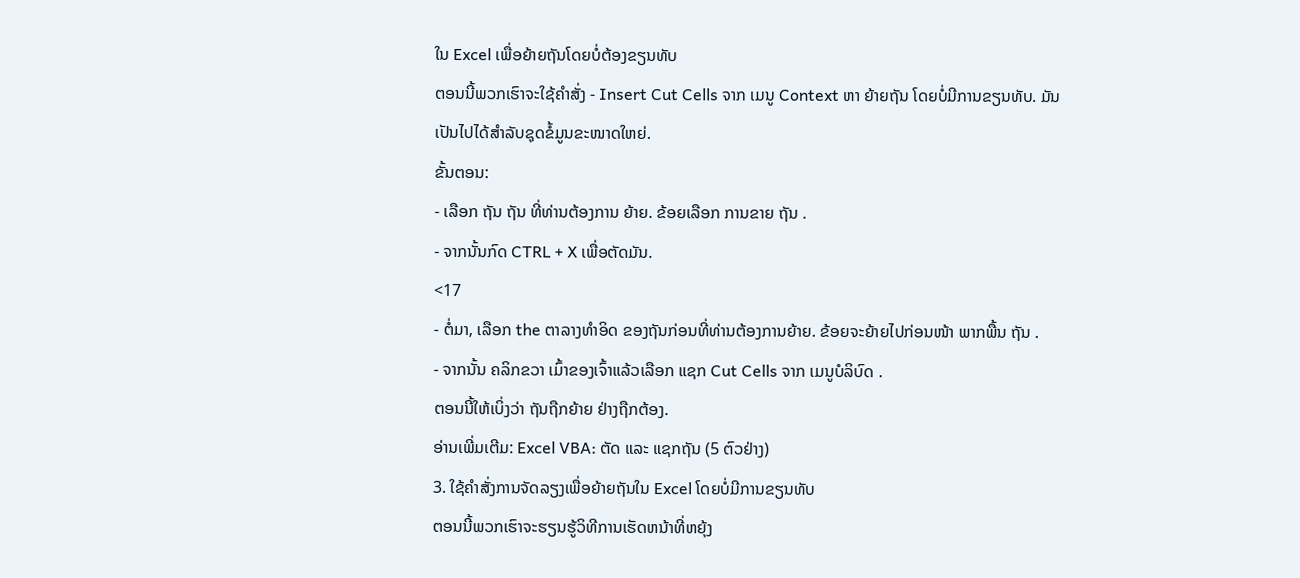ໃນ Excel ເພື່ອຍ້າຍຖັນໂດຍບໍ່ຕ້ອງຂຽນທັບ
ຕອນນີ້ພວກເຮົາຈະໃຊ້ຄຳສັ່ງ - Insert Cut Cells ຈາກ ເມນູ Context ຫາ ຍ້າຍຖັນ ໂດຍບໍ່ມີການຂຽນທັບ. ມັນເປັນໄປໄດ້ສຳລັບຊຸດຂໍ້ມູນຂະໜາດໃຫຍ່.
ຂັ້ນຕອນ:
- ເລືອກ ຖັນ ຖັນ ທີ່ທ່ານຕ້ອງການ ຍ້າຍ. ຂ້ອຍເລືອກ ການຂາຍ ຖັນ .
- ຈາກນັ້ນກົດ CTRL + X ເພື່ອຕັດມັນ.
<17
- ຕໍ່ມາ, ເລືອກ the ຕາລາງທຳອິດ ຂອງຖັນກ່ອນທີ່ທ່ານຕ້ອງການຍ້າຍ. ຂ້ອຍຈະຍ້າຍໄປກ່ອນໜ້າ ພາກພື້ນ ຖັນ .
- ຈາກນັ້ນ ຄລິກຂວາ ເມົ້າຂອງເຈົ້າແລ້ວເລືອກ ແຊກ Cut Cells ຈາກ ເມນູບໍລິບົດ .
ຕອນນີ້ໃຫ້ເບິ່ງວ່າ ຖັນຖືກຍ້າຍ ຢ່າງຖືກຕ້ອງ.
ອ່ານເພີ່ມເຕີມ: Excel VBA: ຕັດ ແລະ ແຊກຖັນ (5 ຕົວຢ່າງ)
3. ໃຊ້ຄໍາສັ່ງການຈັດລຽງເພື່ອຍ້າຍຖັນໃນ Excel ໂດຍບໍ່ມີການຂຽນທັບ
ຕອນນີ້ພວກເຮົາຈະຮຽນຮູ້ວິທີການເຮັດຫນ້າທີ່ຫຍຸ້ງ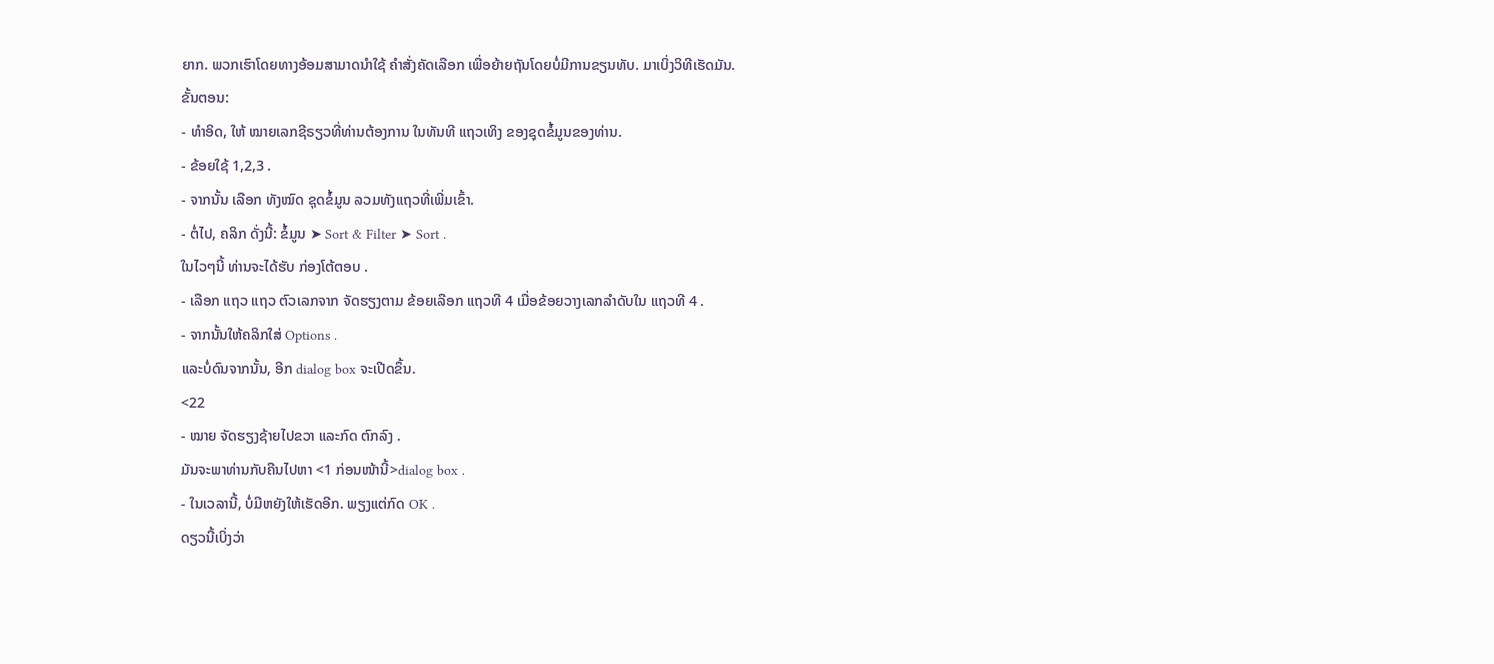ຍາກ. ພວກເຮົາໂດຍທາງອ້ອມສາມາດນໍາໃຊ້ ຄໍາສັ່ງຄັດເລືອກ ເພື່ອຍ້າຍຖັນໂດຍບໍ່ມີການຂຽນທັບ. ມາເບິ່ງວິທີເຮັດມັນ.
ຂັ້ນຕອນ:
- ທຳອິດ, ໃຫ້ ໝາຍເລກຊີຣຽວທີ່ທ່ານຕ້ອງການ ໃນທັນທີ ແຖວເທິງ ຂອງຊຸດຂໍ້ມູນຂອງທ່ານ.
- ຂ້ອຍໃຊ້ 1,2,3 .
- ຈາກນັ້ນ ເລືອກ ທັງໝົດ ຊຸດຂໍ້ມູນ ລວມທັງແຖວທີ່ເພີ່ມເຂົ້າ.
- ຕໍ່ໄປ, ຄລິກ ດັ່ງນີ້: ຂໍ້ມູນ ➤ Sort & Filter ➤ Sort .
ໃນໄວໆນີ້ ທ່ານຈະໄດ້ຮັບ ກ່ອງໂຕ້ຕອບ .
- ເລືອກ ແຖວ ແຖວ ຕົວເລກຈາກ ຈັດຮຽງຕາມ ຂ້ອຍເລືອກ ແຖວທີ 4 ເມື່ອຂ້ອຍວາງເລກລໍາດັບໃນ ແຖວທີ 4 .
- ຈາກນັ້ນໃຫ້ຄລິກໃສ່ Options .
ແລະບໍ່ດົນຈາກນັ້ນ, ອີກ dialog box ຈະເປີດຂຶ້ນ.
<22
- ໝາຍ ຈັດຮຽງຊ້າຍໄປຂວາ ແລະກົດ ຕົກລົງ .
ມັນຈະພາທ່ານກັບຄືນໄປຫາ <1 ກ່ອນໜ້ານີ້>dialog box .
- ໃນເວລານີ້, ບໍ່ມີຫຍັງໃຫ້ເຮັດອີກ. ພຽງແຕ່ກົດ OK .
ດຽວນີ້ເບິ່ງວ່າ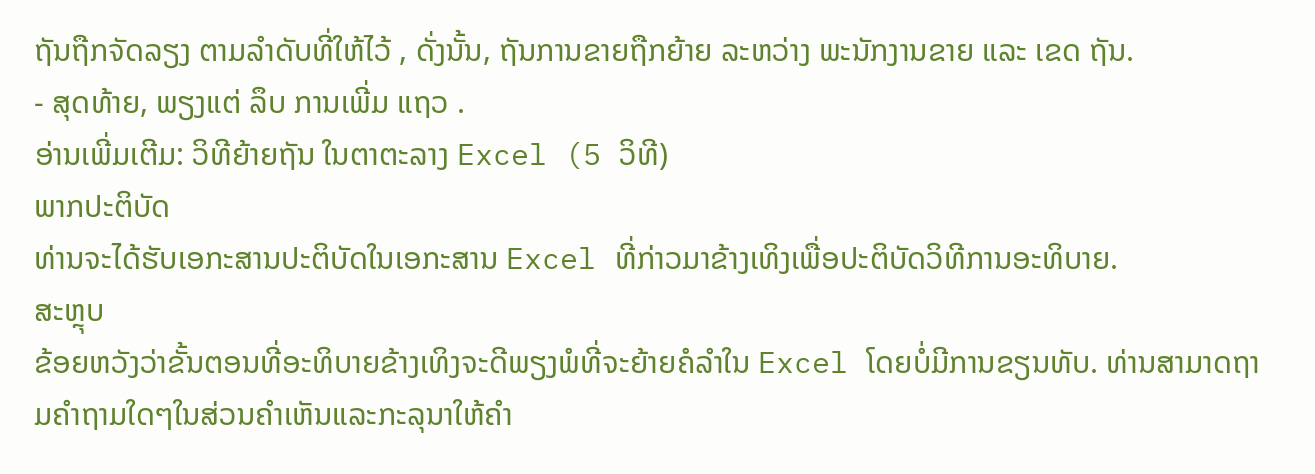ຖັນຖືກຈັດລຽງ ຕາມລໍາດັບທີ່ໃຫ້ໄວ້ , ດັ່ງນັ້ນ, ຖັນການຂາຍຖືກຍ້າຍ ລະຫວ່າງ ພະນັກງານຂາຍ ແລະ ເຂດ ຖັນ.
- ສຸດທ້າຍ, ພຽງແຕ່ ລຶບ ການເພີ່ມ ແຖວ .
ອ່ານເພີ່ມເຕີມ: ວິທີຍ້າຍຖັນ ໃນຕາຕະລາງ Excel (5 ວິທີ)
ພາກປະຕິບັດ
ທ່ານຈະໄດ້ຮັບເອກະສານປະຕິບັດໃນເອກະສານ Excel ທີ່ກ່າວມາຂ້າງເທິງເພື່ອປະຕິບັດວິທີການອະທິບາຍ.
ສະຫຼຸບ
ຂ້ອຍຫວັງວ່າຂັ້ນຕອນທີ່ອະທິບາຍຂ້າງເທິງຈະດີພຽງພໍທີ່ຈະຍ້າຍຄໍລໍາໃນ Excel ໂດຍບໍ່ມີການຂຽນທັບ. ທ່ານສາມາດຖາມຄໍາຖາມໃດໆໃນສ່ວນຄໍາເຫັນແລະກະລຸນາໃຫ້ຄໍາ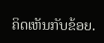ຄິດເຫັນກັບຂ້ອຍ.